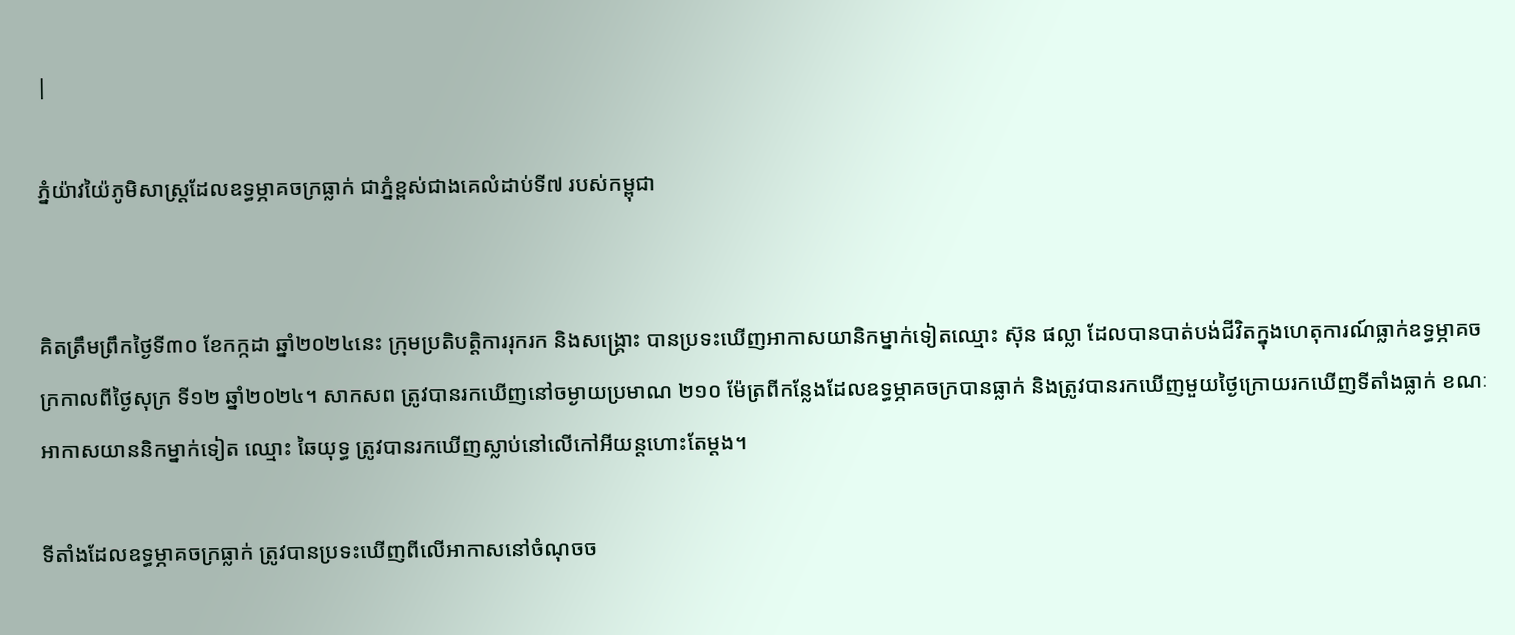|

ភ្នំយ៉ាវយ៉ៃភូមិសាស្ត្រដែលឧទ្ធម្ភាគចក្រធ្លាក់ ជាភ្នំខ្ពស់ជាងគេលំដាប់ទី៧ របស់កម្ពុជា


គិតត្រឹមព្រឹកថ្ងៃទី៣០ ខែកក្កដា ឆ្នាំ២០២៤នេះ ក្រុមប្រតិបត្តិការរុករក និងសង្គ្រោះ បានប្រទះឃើញអាកាសយានិកម្នាក់ទៀតឈ្មោះ ស៊ុន ផល្លា ដែលបានបាត់បង់ជីវិតក្នុងហេតុការណ៍ធ្លាក់ឧទ្ធម្ភាគចក្រកាលពីថ្ងៃសុក្រ ទី១២ ឆ្នាំ២០២៤។ សាកសព ត្រូវបានរកឃើញនៅចម្ងាយប្រមាណ ២១០ ម៉ែត្រពីកន្លែងដែលឧទ្ធម្ភាគចក្របានធ្លាក់ និងត្រូវបានរកឃើញមួយថ្ងៃក្រោយរកឃើញទីតាំងធ្លាក់ ខណៈអាកាសយាននិកម្នាក់ទៀត ឈ្មោះ ឆៃយុទ្ធ ត្រូវបានរកឃើញស្លាប់នៅលើកៅអីយន្តហោះតែម្ដង។

ទីតាំងដែលឧទ្ធម្ភាគចក្រធ្លាក់ ត្រូវបានប្រទះឃើញពីលើអាកាសនៅចំណុចច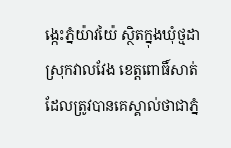ង្កេះភ្នំយ៉ាវយ៉ៃ ស្ថិតក្នុងឃុំថ្មដា ស្រុកវាលវែង ខេត្តពោធិ៍សាត់ ដែលត្រូវបានគេស្គាល់ថាជាភ្នំ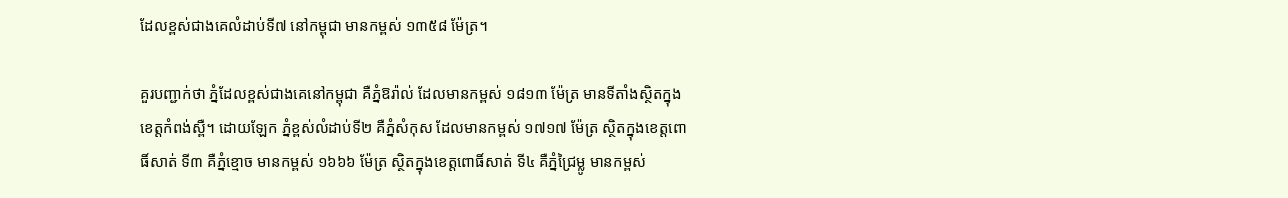ដែលខ្ពស់ជាងគេលំដាប់ទី៧ នៅកម្ពុជា មានកម្ពស់ ១៣៥៨ ម៉ែត្រ។

គួរបញ្ជាក់ថា ភ្នំដែលខ្ពស់ជាងគេនៅកម្ពុជា គឺភ្នំឱរ៉ាល់ ដែលមានកម្ពស់ ១៨១៣ ម៉ែត្រ មានទីតាំងស្ថិតក្នុងខេត្តកំពង់ស្ពឺ។ ដោយឡែក ភ្នំខ្ពស់លំដាប់ទី២ គឺភ្នំសំកុស ដែលមានកម្ពស់ ១៧១៧ ម៉ែត្រ ស្ថិតក្នុងខេត្តពោធិ៍សាត់ ទី៣ គឺភ្នំខ្មោច មានកម្ពស់ ១៦៦៦ ម៉ែត្រ ស្ថិតក្នុងខេត្តពោធិ៍សាត់ ទី៤ គឺភ្នំជ្រៃម្លូ មានកម្ពស់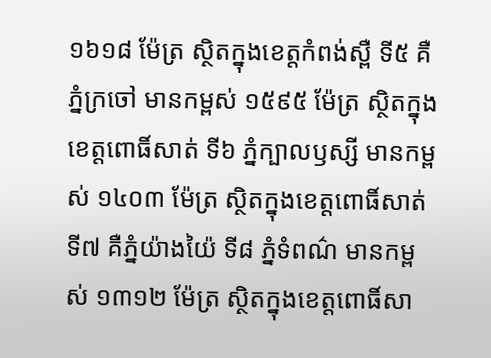១៦១៨ ម៉ែត្រ ស្ថិតក្នុងខេត្តកំពង់ស្ពឺ ទី៥ គឺភ្នំក្រចៅ មានកម្ពស់ ១៥៩៥ ម៉ែត្រ ស្ថិតក្នុងខេត្តពោធិ៍សាត់ ទី៦ ភ្នំក្បាលឫស្សី មានកម្ពស់ ១៤០៣ ម៉ែត្រ ស្ថិតក្នុងខេត្តពោធិ៍សាត់ ទី៧ គឺភ្នំយ៉ាងយ៉ៃ ទី៨ ភ្នំទំពណ៌ មានកម្ពស់ ១៣១២ ម៉ែត្រ ស្ថិតក្នុងខេត្តពោធិ៍សា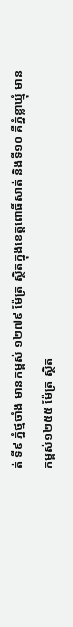ត់ ទី៩ ភ្នំថ្មចាំង មានកម្ពស់ ១២៧៩ ម៉ែត្រ ស្ថិតក្នុងខេត្តពោធិ៍សាត់ និងទី១០ គឺភ្នំខ្លាឃ្មុំ មានកម្ពស់១២៥៥ ម៉ែត្រ ស្ថិត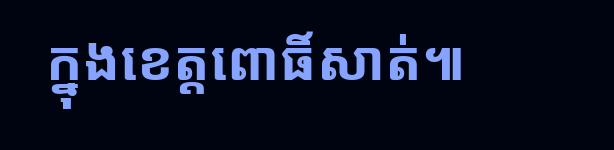ក្នុងខេត្តពោធិ៍សាត់៕